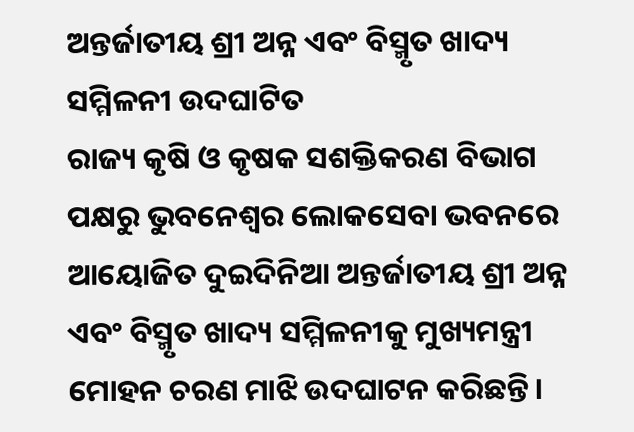ଅନ୍ତର୍ଜାତୀୟ ଶ୍ରୀ ଅନ୍ନ ଏବଂ ବିସ୍ମୃତ ଖାଦ୍ୟ ସମ୍ମିଳନୀ ଉଦଘାଟିତ
ରାଜ୍ୟ କୃଷି ଓ କୃଷକ ସଶକ୍ତିକରଣ ବିଭାଗ ପକ୍ଷରୁ ଭୁବନେଶ୍ୱର ଲୋକସେବା ଭବନରେ ଆୟୋଜିତ ଦୁଇଦିନିଆ ଅନ୍ତର୍ଜାତୀୟ ଶ୍ରୀ ଅନ୍ନ ଏବଂ ବିସ୍ମୃତ ଖାଦ୍ୟ ସମ୍ମିଳନୀକୁ ମୁଖ୍ୟମନ୍ତ୍ରୀ ମୋହନ ଚରଣ ମାଝି ଉଦଘାଟନ କରିଛନ୍ତି।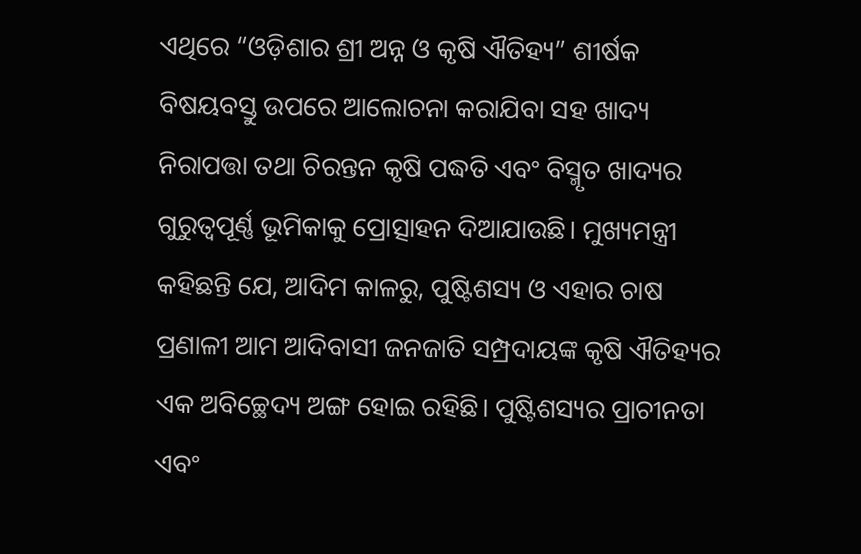ଏଥିରେ “ଓଡ଼ିଶାର ଶ୍ରୀ ଅନ୍ନ ଓ କୃଷି ଐତିହ୍ୟ” ଶୀର୍ଷକ ବିଷୟବସ୍ତୁ ଉପରେ ଆଲୋଚନା କରାଯିବା ସହ ଖାଦ୍ୟ ନିରାପତ୍ତା ତଥା ଚିରନ୍ତନ କୃଷି ପଦ୍ଧତି ଏବଂ ବିସ୍ମୃତ ଖାଦ୍ୟର ଗୁରୁତ୍ୱପୂର୍ଣ୍ଣ ଭୂମିକାକୁ ପ୍ରୋତ୍ସାହନ ଦିଆଯାଉଛି। ମୁଖ୍ୟମନ୍ତ୍ରୀ କହିଛନ୍ତି ଯେ, ଆଦିମ କାଳରୁ, ପୁଷ୍ଟିଶସ୍ୟ ଓ ଏହାର ଚାଷ ପ୍ରଣାଳୀ ଆମ ଆଦିବାସୀ ଜନଜାତି ସମ୍ପ୍ରଦାୟଙ୍କ କୃଷି ଐତିହ୍ୟର ଏକ ଅବିଚ୍ଛେଦ୍ୟ ଅଙ୍ଗ ହୋଇ ରହିଛି। ପୁଷ୍ଟିଶସ୍ୟର ପ୍ରାଚୀନତା ଏବଂ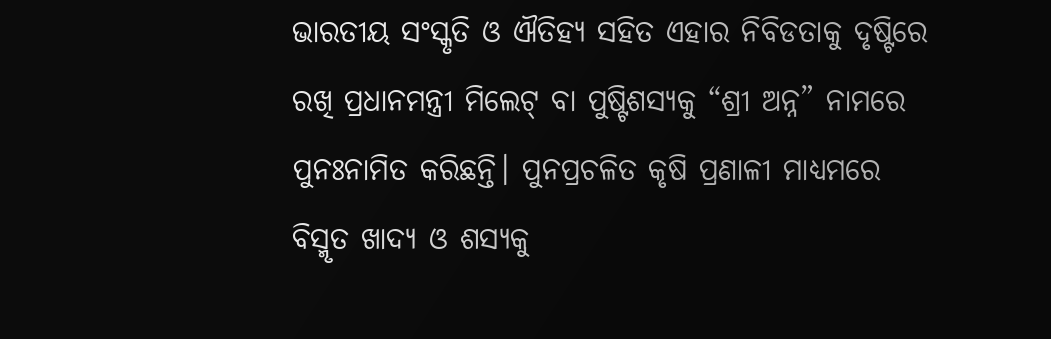ଭାରତୀୟ ସଂସ୍କୃତି ଓ ଐତିହ୍ୟ ସହିତ ଏହାର ନିବିଡତାକୁ ଦୃଷ୍ଟିରେ ରଖି ପ୍ରଧାନମନ୍ତ୍ରୀ ମିଲେଟ୍ ବା ପୁଷ୍ଟିଶସ୍ୟକୁ “ଶ୍ରୀ ଅନ୍ନ” ନାମରେ ପୁନଃନାମିତ କରିଛନ୍ତି। ପୁନପ୍ରଚଳିତ କୃଷି ପ୍ରଣାଳୀ ମାଧ୍ୟମରେ ବିସ୍ମୃତ ଖାଦ୍ୟ ଓ ଶସ୍ୟକୁ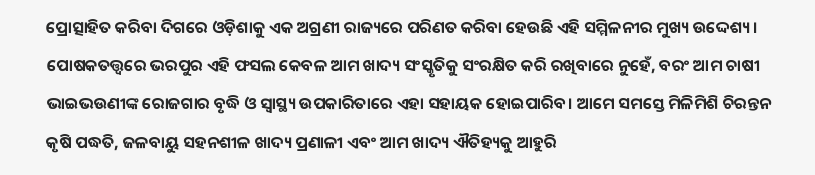ପ୍ରୋତ୍ସାହିତ କରିବା ଦିଗରେ ଓଡ଼ିଶାକୁ ଏକ ଅଗ୍ରଣୀ ରାଜ୍ୟରେ ପରିଣତ କରିବା ହେଉଛି ଏହି ସମ୍ମିଳନୀର ମୁଖ୍ୟ ଉଦ୍ଦେଶ୍ୟ। ପୋଷକତତ୍ତ୍ଵରେ ଭରପୁର ଏହି ଫସଲ କେବଳ ଆମ ଖାଦ୍ୟ ସଂସ୍କୃତିକୁ ସଂରକ୍ଷିତ କରି ରଖିବାରେ ନୁହେଁ, ବରଂ ଆମ ଚାଷୀ ଭାଇଭଉଣୀଙ୍କ ରୋଜଗାର ବୃଦ୍ଧି ଓ ସ୍ଵାସ୍ଥ୍ୟ ଉପକାରିତାରେ ଏହା ସହାୟକ ହୋଇପାରିବ। ଆମେ ସମସ୍ତେ ମିଳିମିଶି ଚିରନ୍ତନ କୃଷି ପଦ୍ଧତି, ଜଳବାୟୁ ସହନଶୀଳ ଖାଦ୍ୟ ପ୍ରଣାଳୀ ଏବଂ ଆମ ଖାଦ୍ୟ ଐତିହ୍ୟକୁ ଆହୁରି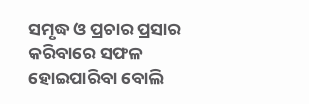ସମୃଦ୍ଧ ଓ ପ୍ରଚାର ପ୍ରସାର କରିବାରେ ସଫଳ ହୋଇପାରିବା ବୋଲି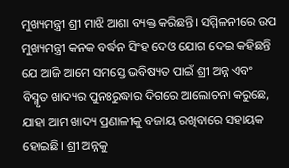ମୁଖ୍ୟମନ୍ତ୍ରୀ ଶ୍ରୀ ମାଝି ଆଶା ବ୍ୟକ୍ତ କରିଛନ୍ତି। ସମ୍ମିଳନୀରେ ଉପ ମୁଖ୍ୟମନ୍ତ୍ରୀ କନକ ବର୍ଦ୍ଧନ ସିଂହ ଦେଓ ଯୋଗ ଦେଇ କହିଛନ୍ତି ଯେ ଆଜି ଆମେ ସମସ୍ତେ ଭବିଷ୍ୟତ ପାଇଁ ଶ୍ରୀ ଅନ୍ନ ଏବଂ ବିସ୍ମୃତ ଖାଦ୍ୟର ପୁନଃରୁଦ୍ଧାର ଦିଗରେ ଆଲୋଚନା କରୁଛେ, ଯାହା ଆମ ଖାଦ୍ୟ ପ୍ରଣାଳୀକୁ ବଜାୟ ରଖିବାରେ ସହାୟକ ହୋଇଛି। ଶ୍ରୀ ଅନ୍ନକୁ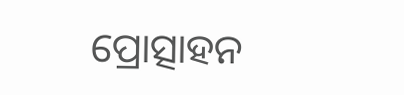ପ୍ରୋତ୍ସାହନ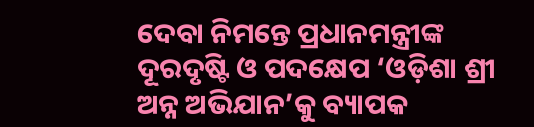ଦେବା ନିମନ୍ତେ ପ୍ରଧାନମନ୍ତ୍ରୀଙ୍କ ଦୂରଦୃଷ୍ଟି ଓ ପଦକ୍ଷେପ ‘ଓଡ଼ିଶା ଶ୍ରୀ ଅନ୍ନ ଅଭିଯାନ’କୁ ବ୍ୟାପକ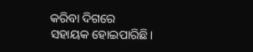କରିବା ଦିଗରେ ସହାୟକ ହୋଇପାରିଛି।